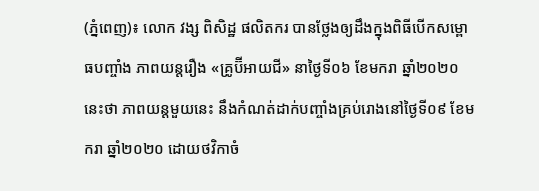(ភ្នំពេញ)៖ លោក វង្ស ពិសិដ្ឋ ផលិតករ បានថ្លែងឲ្យដឹងក្នុងពិធីបើកសម្ពោធបញ្ចាំង ភាពយន្តរឿង «គ្រូប៊ីអាយជី» នាថ្ងៃទី០៦ ខែមករា ឆ្នាំ២០២០នេះថា ភាពយន្តមួយនេះ នឹងកំណត់ដាក់បញ្ចាំងគ្រប់រោងនៅថ្ងៃទី០៩ ខែមករា ឆ្នាំ២០២០ ដោយថវិកាចំ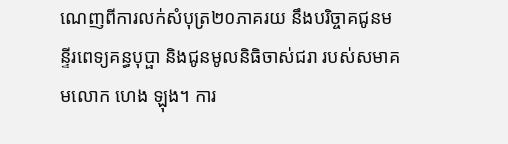ណេញពីការលក់សំបុត្រ២០ភាគរយ នឹងបរិច្ចាគជូនមន្ទីរពេទ្យគន្ធបុប្ផា និងជូនមូលនិធិចាស់ជរា របស់សមាគមលោក ហេង ឡុង។ ការ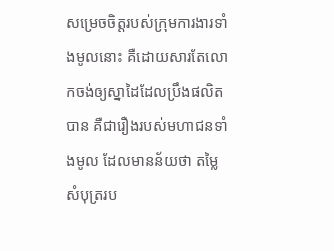សម្រេចចិត្តរបស់ក្រុមការងារទាំងមូលនោះ គឺដោយសារតែលោកចង់ឲ្យស្នាដៃដែលប្រឹងផលិតបាន គឺជារឿងរបស់មហាជនទាំងមូល ដែលមានន័យថា តម្លៃសំបុត្ររប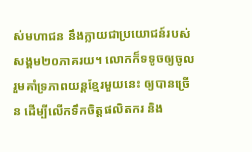ស់មហាជន នឹងក្លាយជាប្រយោជន៍របស់សង្គម២០ភាគរយ។ លោកក៏ទទូចឲ្យចូលរួមគាំទ្រភាពយន្តខ្មែរមួយនេះ ឲ្យបានច្រើន ដើម្បីលើកទឹកចិត្តផលិតករ និង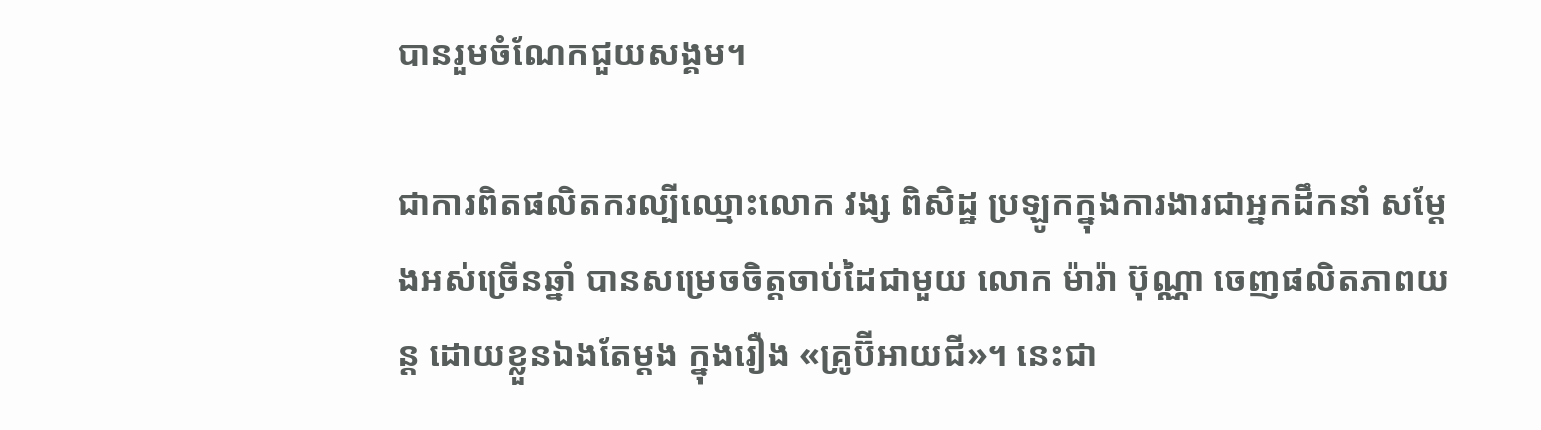បានរួមចំណែកជួយសង្គម។

ជាការពិតផលិតករល្បីឈ្មោះលោក វង្ស ពិសិដ្ឋ ប្រឡូកក្នុងការងារជាអ្នកដឹកនាំ សម្ដែងអស់ច្រើនឆ្នាំ បានសម្រេចចិត្តចាប់ដៃជាមួយ លោក ម៉ារ៉ា ប៊ុណ្ណា ចេញផលិតភាពយន្ត ដោយខ្លួនឯងតែម្ដង ក្នុងរឿង «គ្រូប៊ីអាយជី»។ នេះជា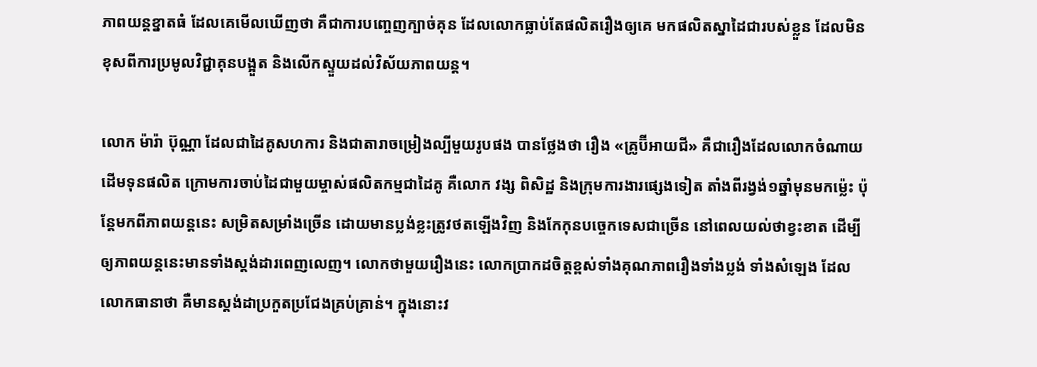ភាពយន្តខ្នាតធំ ដែលគេមើលឃើញថា គឺជាការបញ្ចេញក្បាច់គុន ដែលលោកធ្លាប់តែផលិតរឿងឲ្យគេ មកផលិតស្នាដៃជារបស់ខ្លួន ដែលមិនខុសពីការប្រមូលវិជ្ជាគុនបង្អួត និងលើកស្ទួយដល់វិស័យភាពយន្ត។

លោក ម៉ារ៉ា ប៊ុណ្ណា ដែលជាដៃគូសហការ និងជាតារាចម្រៀងល្បីមួយរូបផង បានថ្លែងថា រឿង «គ្រូប៊ីអាយជី» គឺជារឿងដែលលោកចំណាយដើមទុនផលិត ក្រោមការចាប់ដៃជាមួយម្ចាស់ផលិតកម្មជាដៃគូ គឺលោក វង្ស ពិសិដ្ឋ និងក្រុមការងារផ្សេងទៀត តាំងពីរង្វង់១ឆ្នាំមុនមកម្ល៉េះ ប៉ុន្តែមកពីភាពយន្តនេះ សម្រិតសម្រាំងច្រើន ដោយមានប្លង់ខ្លះត្រូវថតឡើងវិញ និងកែកុនបច្ចេកទេសជាច្រើន នៅពេលយល់ថាខ្វះខាត ដើម្បីឲ្យភាពយន្តនេះមានទាំងស្ដង់ដារពេញលេញ។ លោកថាមួយរឿងនេះ លោកប្រាកដចិត្តខ្ពស់ទាំងគុណភាពរឿងទាំងប្លង់ ទាំងសំឡេង ដែលលោកធានាថា គឺមានស្ដង់ដាប្រកួតប្រជែងគ្រប់គ្រាន់។ ក្នុងនោះវ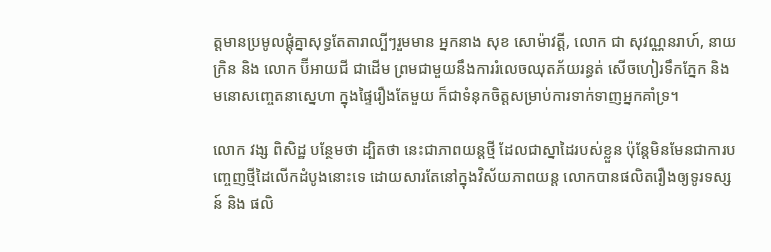ត្តមានប្រមូលផ្ដុំគ្នាសុទ្ធតែតារាល្បីៗរួមមាន អ្នកនាង សុខ សោម៉ាវត្តី, លោក ជា សុវណ្ណនរាហ៍, នាយក្រិន និង លោក ប៊ីអាយជី ជាដើម ព្រមជាមួយនឹងការរំលេចឈុតភ័យរន្ធត់ សើចហៀរទឹកភ្នែក និងមនោសញ្ចេតនាស្នេហា ក្នុងផ្ទៃរឿងតែមួយ ក៏ជាទំនុកចិត្តសម្រាប់ការទាក់ទាញអ្នកគាំទ្រ។

លោក វង្ស ពិសិដ្ឋ បន្ថែមថា ដ្បិតថា នេះជាភាពយន្តថ្មី ដែលជាស្នាដៃរបស់ខ្លួន ប៉ុន្តែមិនមែនជាការបញ្ចេញថ្មីដៃលើកដំបូងនោះទេ ដោយសារតែនៅក្នុងវិស័យភាពយន្ត លោកបានផលិតរឿងឲ្យទូរទស្សន៍ និង ផលិ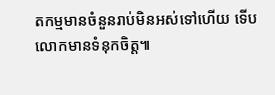តកម្មមានចំនួនរាប់មិនអស់ទៅហើយ ទើបលោកមានទំនុកចិត្ត៕